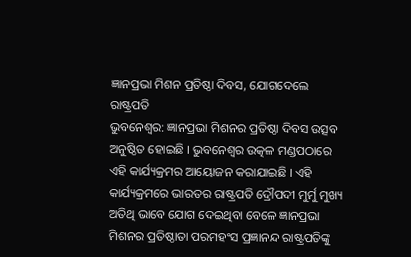ଜ୍ଞାନପ୍ରଭା ମିଶନ ପ୍ରତିଷ୍ଠା ଦିବସ, ଯୋଗଦେଲେ ରାଷ୍ଟ୍ରପତି
ଭୁବନେଶ୍ବର: ଜ୍ଞାନପ୍ରଭା ମିଶନର ପ୍ରତିଷ୍ଠା ଦିବସ ଉତ୍ସବ ଅନୁଷ୍ଠିତ ହୋଇଛି । ଭୁବନେଶ୍ବର ଉତ୍କଳ ମଣ୍ଡପଠାରେ ଏହି କାର୍ଯ୍ୟକ୍ରମର ଆୟୋଜନ କରାଯାଇଛି । ଏହି କାର୍ଯ୍ୟକ୍ରମରେ ଭାରତର ରାଷ୍ଟ୍ରପତି ଦ୍ରୌପଦୀ ମୁର୍ମୁ ମୁଖ୍ୟ ଅତିଥି ଭାବେ ଯୋଗ ଦେଇଥିବା ବେଳେ ଜ୍ଞାନପ୍ରଭା ମିଶନର ପ୍ରତିଷ୍ଠାତା ପରମହଂସ ପ୍ରଜ୍ଞାନନ୍ଦ ରାଷ୍ଟ୍ରପତିଙ୍କୁ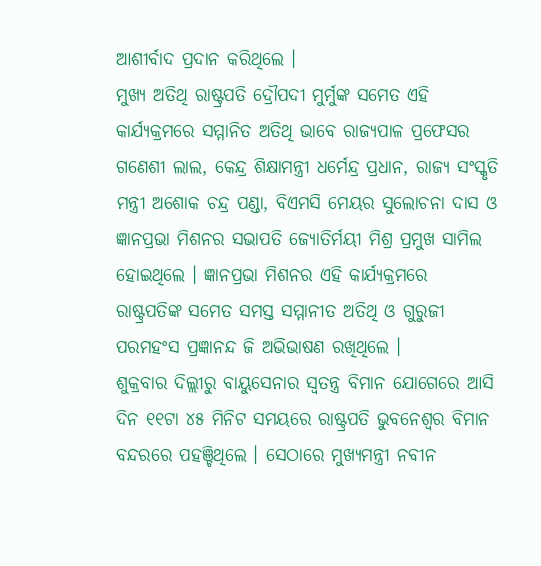ଆଶୀର୍ବାଦ ପ୍ରଦାନ କରିଥିଲେ ।
ମୁଖ୍ୟ ଅତିଥି ରାଷ୍ଟ୍ରପତି ଦ୍ରୌପଦୀ ମୁର୍ମୁଙ୍କ ସମେତ ଏହି କାର୍ଯ୍ୟକ୍ରମରେ ସମ୍ମାନିତ ଅତିଥି ଭାବେ ରାଜ୍ୟପାଳ ପ୍ରଫେସର ଗଣେଶୀ ଲାଲ, କେନ୍ଦ୍ର ଶିକ୍ଷାମନ୍ତ୍ରୀ ଧର୍ମେନ୍ଦ୍ର ପ୍ରଧାନ, ରାଜ୍ୟ ସଂସ୍କୃତି ମନ୍ତ୍ରୀ ଅଶୋକ ଚନ୍ଦ୍ର ପଣ୍ଡା, ବିଏମସି ମେୟର ସୁଲୋଚନା ଦାସ ଓ ଜ୍ଞାନପ୍ରଭା ମିଶନର ସଭାପତି ଜ୍ୟୋତିର୍ମୟୀ ମିଶ୍ର ପ୍ରମୁଖ ସାମିଲ ହୋଇଥିଲେ । ଜ୍ଞାନପ୍ରଭା ମିଶନର ଏହି କାର୍ଯ୍ୟକ୍ରମରେ ରାଷ୍ଟ୍ରପତିଙ୍କ ସମେତ ସମସ୍ତ ସମ୍ମାନୀତ ଅତିଥି ଓ ଗୁରୁଜୀ ପରମହଂସ ପ୍ରଜ୍ଞାନନ୍ଦ ଜି ଅଭିଭାଷଣ ରଖିଥିଲେ ।
ଶୁକ୍ରବାର ଦିଲ୍ଲୀରୁ ବାୟୁସେନାର ସ୍ବତନ୍ତ୍ର ବିମାନ ଯୋଗେରେ ଆସି ଦିନ ୧୧ଟା ୪୫ ମିନିଟ ସମୟରେ ରାଷ୍ଟ୍ରପତି ଭୁବନେଶ୍ବର ବିମାନ ବନ୍ଦରରେ ପହଞ୍ଚିଥିଲେ । ସେଠାରେ ମୁଖ୍ୟମନ୍ତ୍ରୀ ନବୀନ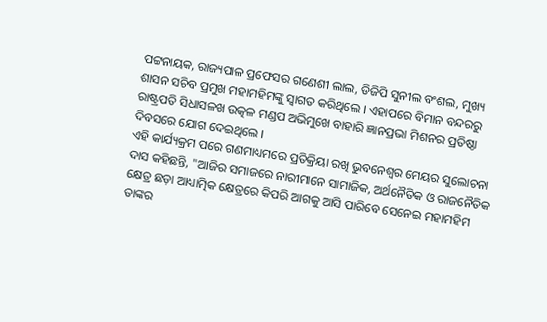ପଟ୍ଟନାୟକ, ରାଜ୍ୟପାଳ ପ୍ରଫେସର ଗଣେଶୀ ଲାଲ, ଡିଜିପି ସୁନୀଲ ବଂଶଲ, ମୁଖ୍ୟ ଶାସନ ସଚିବ ପ୍ରମୁଖ ମହାମହିମଙ୍କୁ ସ୍ବାଗତ କରିଥିଲେ । ଏହାପରେ ବିମାନ ବନ୍ଦରରୁ ରାଷ୍ଟ୍ରପତି ସିଧାସଳଖ ଉତ୍କଳ ମଣ୍ଡପ ଅଭିମୁଖେ ବାହାରି ଜ୍ଞାନପ୍ରଭା ମିଶନର ପ୍ରତିଷ୍ଠା ଦିବସରେ ଯୋଗ ଦେଇଥିଲେ ।
ଏହି କାର୍ଯ୍ୟକ୍ରମ ପରେ ଗଣମାଧ୍ୟମରେ ପ୍ରତିକ୍ରିୟା ରଖି ଭୁବନେଶ୍ବର ମେୟର ସୁଲୋଚନା ଦାସ କହିଛନ୍ତି, "ଆଜିର ସମାଜରେ ନାରୀମାନେ ସାମାଜିକ, ଅର୍ଥନୈତିକ ଓ ରାଜନୈତିକ କ୍ଷେତ୍ର ଛଡ଼ା ଆଧ୍ୟାତ୍ମିକ କ୍ଷେତ୍ରରେ କିପରି ଆଗକୁ ଆସି ପାରିବେ ସେନେଇ ମହାମହିମ ତାଙ୍କର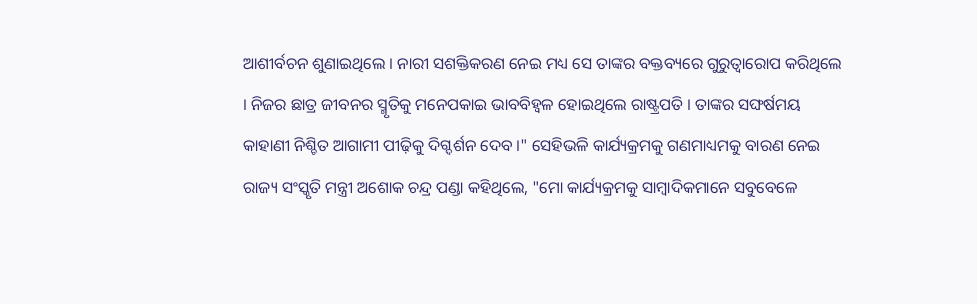ଆଶୀର୍ବଚନ ଶୁଣାଇଥିଲେ । ନାରୀ ସଶକ୍ତିକରଣ ନେଇ ମଧ୍ୟ ସେ ତାଙ୍କର ବକ୍ତବ୍ୟରେ ଗୁରୁତ୍ବାରୋପ କରିଥିଲେ । ନିଜର ଛାତ୍ର ଜୀବନର ସ୍ମୃତିକୁ ମନେପକାଇ ଭାବବିହ୍ବଳ ହୋଇଥିଲେ ରାଷ୍ଟ୍ରପତି । ତାଙ୍କର ସଙ୍ଘର୍ଷମୟ କାହାଣୀ ନିଶ୍ଚିତ ଆଗାମୀ ପୀଢ଼ିକୁ ଦିଗ୍ଦର୍ଶନ ଦେବ ।" ସେହିଭଳି କାର୍ଯ୍ୟକ୍ରମକୁ ଗଣମାଧ୍ୟମକୁ ବାରଣ ନେଇ ରାଜ୍ୟ ସଂସ୍କୃତି ମନ୍ତ୍ରୀ ଅଶୋକ ଚନ୍ଦ୍ର ପଣ୍ଡା କହିଥିଲେ, "ମୋ କାର୍ଯ୍ୟକ୍ରମକୁ ସାମ୍ବାଦିକମାନେ ସବୁବେଳେ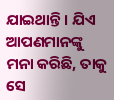ଯାଇଥାନ୍ତି । ଯିଏ ଆପଣମାନଙ୍କୁ ମନା କରିଛି, ତାକୁ ସେ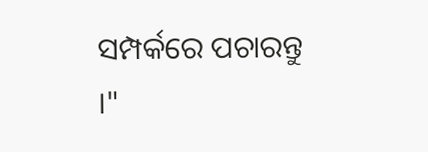ସମ୍ପର୍କରେ ପଚାରନ୍ତୁ ।"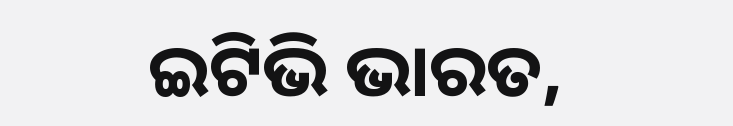ଇଟିଭି ଭାରତ,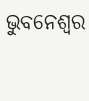ଭୁବନେଶ୍ବର